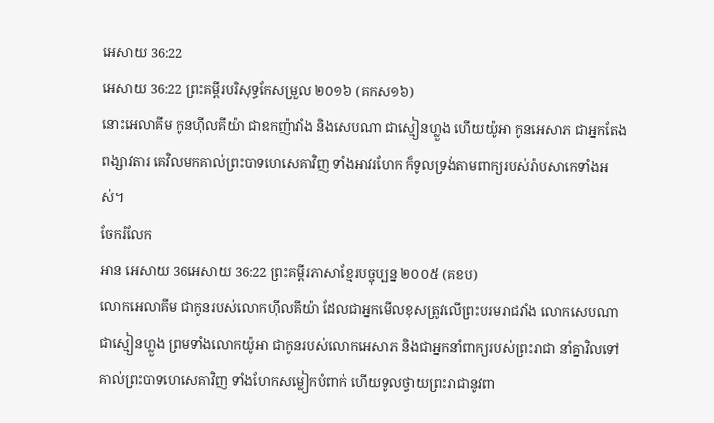អេសាយ 36:22
អេសាយ 36:22 ព្រះគម្ពីរបរិសុទ្ធកែសម្រួល ២០១៦ (គកស១៦)
នោះអេលាគីម កូនហ៊ីលគីយ៉ា ជាឧកញ៉ាវាំង និងសេបណា ជាស្មៀនហ្លួង ហើយយ៉ូអា កូនអេសាភ ជាអ្នកតែងពង្សាវតារ គេវិលមកគាល់ព្រះបាទហេសេគាវិញ ទាំងអាវរហែក ក៏ទូលទ្រង់តាមពាក្យរបស់រ៉ាបសាកេទាំងអស់។
ចែករំលែក
អាន អេសាយ 36អេសាយ 36:22 ព្រះគម្ពីរភាសាខ្មែរបច្ចុប្បន្ន ២០០៥ (គខប)
លោកអេលាគីម ជាកូនរបស់លោកហ៊ីលគីយ៉ា ដែលជាអ្នកមើលខុសត្រូវលើព្រះបរមរាជវាំង លោកសេបណា ជាស្មៀនហ្លួង ព្រមទាំងលោកយ៉ូអា ជាកូនរបស់លោកអេសាភ និងជាអ្នកនាំពាក្យរបស់ព្រះរាជា នាំគ្នាវិលទៅគាល់ព្រះបាទហេសេគាវិញ ទាំងហែកសម្លៀកបំពាក់ ហើយទូលថ្វាយព្រះរាជានូវពា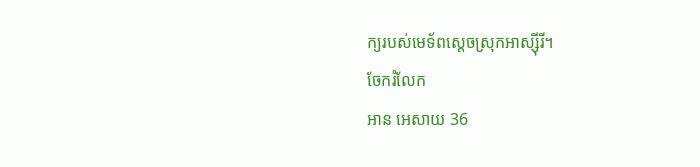ក្យរបស់មេទ័ពស្ដេចស្រុកអាស្ស៊ីរី។
ចែករំលែក
អាន អេសាយ 36